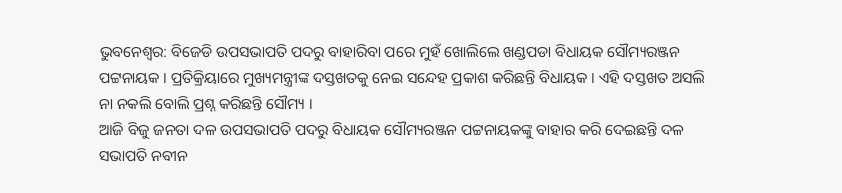ଭୁବନେଶ୍ୱର: ବିଜେଡି ଉପସଭାପତି ପଦରୁ ବାହାରିବା ପରେ ମୁହଁ ଖୋଲିଲେ ଖଣ୍ଡପଡା ବିଧାୟକ ସୌମ୍ୟରଞ୍ଜନ ପଟ୍ଟନାୟକ । ପ୍ରତିକ୍ରିୟାରେ ମୁଖ୍ୟମନ୍ତ୍ରୀଙ୍କ ଦସ୍ତଖତକୁ ନେଇ ସନ୍ଦେହ ପ୍ରକାଶ କରିଛନ୍ତି ବିଧାୟକ । ଏହି ଦସ୍ତଖତ ଅସଲି ନା ନକଲି ବୋଲି ପ୍ରଶ୍ନ କରିଛନ୍ତି ସୌମ୍ୟ ।
ଆଜି ବିଜୁ ଜନତା ଦଳ ଉପସଭାପତି ପଦରୁ ବିଧାୟକ ସୌମ୍ୟରଞ୍ଜନ ପଟ୍ଟନାୟକଙ୍କୁ ବାହାର କରି ଦେଇଛନ୍ତି ଦଳ ସଭାପତି ନବୀନ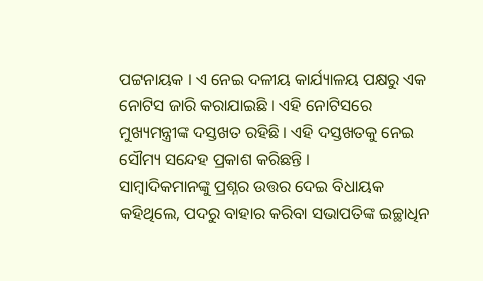ପଟ୍ଟନାୟକ । ଏ ନେଇ ଦଳୀୟ କାର୍ଯ୍ୟାଳୟ ପକ୍ଷରୁ ଏକ ନୋଟିସ ଜାରି କରାଯାଇଛି । ଏହି ନୋଟିସରେ ମୁଖ୍ୟମନ୍ତ୍ରୀଙ୍କ ଦସ୍ତଖତ ରହିଛି । ଏହି ଦସ୍ତଖତକୁ ନେଇ ସୌମ୍ୟ ସନ୍ଦେହ ପ୍ରକାଶ କରିଛନ୍ତି ।
ସାମ୍ବାଦିକମାନଙ୍କୁ ପ୍ରଶ୍ନର ଉତ୍ତର ଦେଇ ବିଧାୟକ କହିଥିଲେ, ପଦରୁ ବାହାର କରିବା ସଭାପତିଙ୍କ ଇଚ୍ଛାଧିନ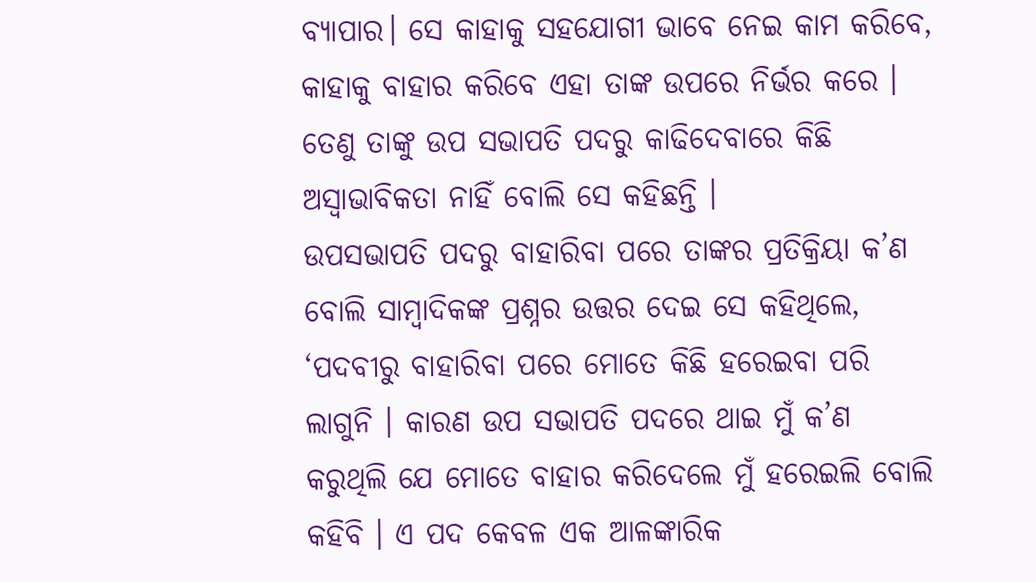ବ୍ୟାପାର। ସେ କାହାକୁ ସହଯୋଗୀ ଭାବେ ନେଇ କାମ କରିବେ, କାହାକୁ ବାହାର କରିବେ ଏହା ତାଙ୍କ ଉପରେ ନିର୍ଭର କରେ । ତେଣୁ ତାଙ୍କୁ ଉପ ସଭାପତି ପଦରୁ କାଢିଦେବାରେ କିଛି ଅସ୍ୱାଭାବିକତା ନାହିଁ ବୋଲି ସେ କହିଛନ୍ତି ।
ଉପସଭାପତି ପଦରୁ ବାହାରିବା ପରେ ତାଙ୍କର ପ୍ରତିକ୍ରିୟା କ’ଣ ବୋଲି ସାମ୍ବାଦିକଙ୍କ ପ୍ରଶ୍ନର ଉତ୍ତର ଦେଇ ସେ କହିଥିଲେ, ‘ପଦବୀରୁ ବାହାରିବା ପରେ ମୋତେ କିଛି ହରେଇବା ପରି ଲାଗୁନି । କାରଣ ଉପ ସଭାପତି ପଦରେ ଥାଇ ମୁଁ କ’ଣ କରୁଥିଲି ଯେ ମୋତେ ବାହାର କରିଦେଲେ ମୁଁ ହରେଇଲି ବୋଲି କହିବି । ଏ ପଦ କେବଳ ଏକ ଆଳଙ୍କାରିକ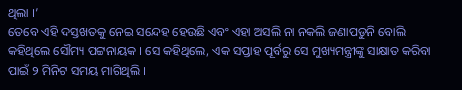ଥିଲା ।’
ତେବେ ଏହି ଦସ୍ତଖତକୁ ନେଇ ସନ୍ଦେହ ହେଉଛି ଏବଂ ଏହା ଅସଲି ନା ନକଲି ଜଣାପଡୁନି ବୋଲି କହିଥିଲେ ସୌମ୍ୟ ପଟ୍ଟନାୟକ । ସେ କହିଥିଲେ, ଏକ ସପ୍ତାହ ପୂର୍ବରୁ ସେ ମୁଖ୍ୟମନ୍ତ୍ରୀଙ୍କୁ ସାକ୍ଷାତ କରିବା ପାଇଁ ୨ ମିନିଟ ସମୟ ମାଗିଥିଲି ।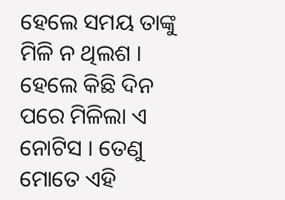ହେଲେ ସମୟ ତାଙ୍କୁ ମିଳି ନ ଥିଲଶ । ହେଲେ କିଛି ଦିନ ପରେ ମିଳିଲା ଏ ନୋଟିସ । ତେଣୁ ମୋତେ ଏହି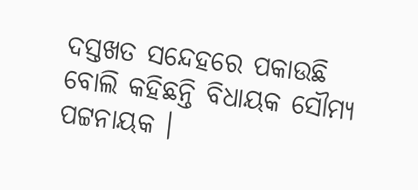ଦସ୍ତଖତ ସନ୍ଦେହରେ ପକାଉଛି ବୋଲି କହିଛନ୍ତି ବିଧାୟକ ସୌମ୍ୟ ପଟ୍ଟନାୟକ ।